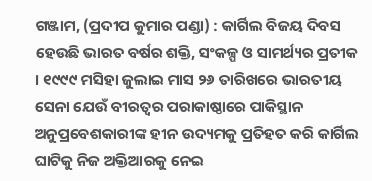ଗଞ୍ଜାମ, (ପ୍ରଦୀପ କୁମାର ପଣ୍ଡା) : କାର୍ଗିଲ ବିଜୟ ଦିବସ ହେଉଛି ଭାରତ ବର୍ଷର ଶକ୍ତି, ସଂକଳ୍ପ ଓ ସାମର୍ଥ୍ୟର ପ୍ରତୀକ । ୧୯୯୯ ମସିହା ଜୁଲାଇ ମାସ ୨୬ ତାରିଖରେ ଭାରତୀୟ ସେନା ଯେଉଁ ବୀରତ୍ୱର ପରାକାଷ୍ଠାରେ ପାକିସ୍ଥାନ ଅନୁପ୍ରବେଶକାରୀଙ୍କ ହୀନ ଉଦ୍ୟମକୁ ପ୍ରତିହତ କରି କାର୍ଗିଲ ଘାଟିକୁ ନିଜ ଅକ୍ତିଆରକୁ ନେଇ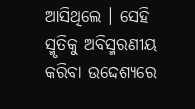ଆସିଥିଲେ । ସେହି ସ୍ମୃତିକୁ ଅବିସ୍ମରଣୀୟ କରିବା ଉଦ୍ଦେଶ୍ୟରେ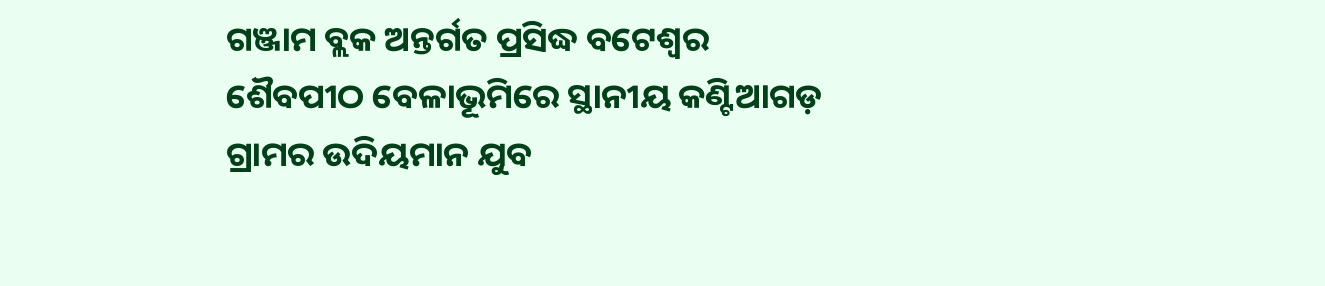ଗଞ୍ଜାମ ବ୍ଲକ ଅନ୍ତର୍ଗତ ପ୍ରସିଦ୍ଧ ବଟେଶ୍ୱର ଶୈବପୀଠ ବେଳାଭୂମିରେ ସ୍ଥାନୀୟ କଣ୍ଟିଆଗଡ଼ ଗ୍ରାମର ଉଦିୟମାନ ଯୁବ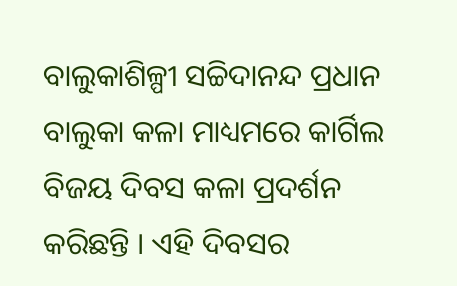ବାଲୁକାଶିଳ୍ପୀ ସଚ୍ଚିଦାନନ୍ଦ ପ୍ରଧାନ ବାଲୁକା କଳା ମାଧ୍ୟମରେ କାର୍ଗିଲ ବିଜୟ ଦିବସ କଳା ପ୍ରଦର୍ଶନ କରିଛନ୍ତି । ଏହି ଦିବସର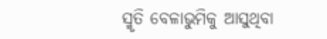ସ୍ମୃତି ବେଳାଭୁମିକୁ ଆସୁଥିବା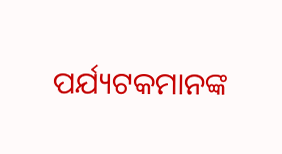ପର୍ଯ୍ୟଟକମାନଙ୍କ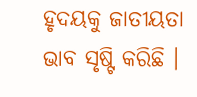ହୃଦୟକୁ ଜାତୀୟତା ଭାବ ସୃଷ୍ଟି କରିଛି ।